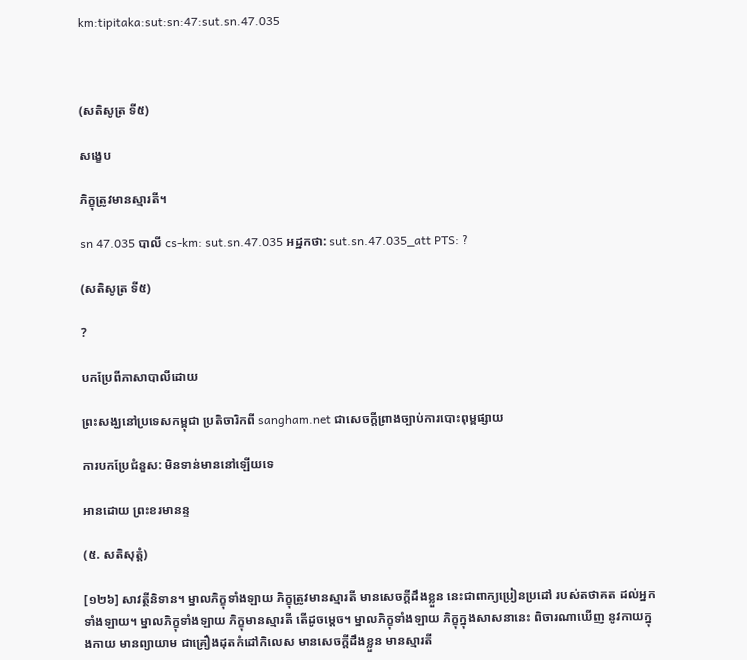km:tipitaka:sut:sn:47:sut.sn.47.035



(សតិសូត្រ ទី៥)

សង្ខេប

ភិក្ខុត្រូវមានស្មារតី។

sn 47.035 បាលី cs-km: sut.sn.47.035 អដ្ឋកថា: sut.sn.47.035_att PTS: ?

(សតិសូត្រ ទី៥)

?

បកប្រែពីភាសាបាលីដោយ

ព្រះសង្ឃនៅប្រទេសកម្ពុជា ប្រតិចារិកពី sangham.net ជាសេចក្តីព្រាងច្បាប់ការបោះពុម្ពផ្សាយ

ការបកប្រែជំនួស: មិនទាន់មាននៅឡើយទេ

អានដោយ ព្រះខរមានន្ទ

(៥. សតិសុត្តំ)

[១២៦] សាវត្ថីនិទាន។ ម្នាលភិក្ខុទាំងឡាយ ភិក្ខុត្រូវមានស្មារតី មានសេចក្តីដឹងខ្លួន នេះជាពាក្យប្រៀនប្រដៅ របស់តថាគត ដល់អ្នកទាំងឡាយ។ ម្នាលភិក្ខុទាំងឡាយ ភិក្ខុមានស្មារតី តើដូចម្តេច។ ម្នាលភិក្ខុទាំងឡាយ ភិក្ខុក្នុងសាសនានេះ ពិចារណាឃើញ នូវកាយក្នុងកាយ មានព្យាយាម ជាគ្រឿងដុតកំដៅកិលេស មានសេចក្តីដឹងខ្លួន មានស្មារតី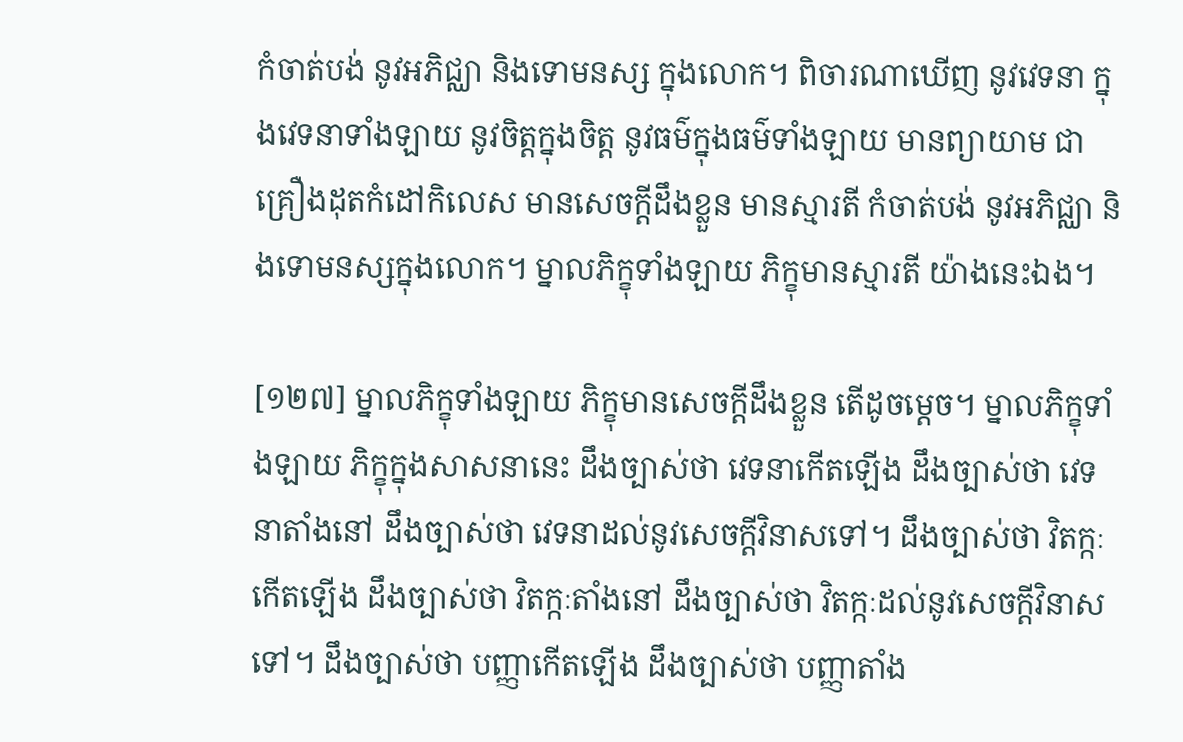កំចាត់បង់ នូវអភិជ្ឈា និងទោមនស្ស ក្នុងលោក។ ពិចារណាឃើញ នូវវេទនា ក្នុងវេទនាទាំងឡាយ នូវចិត្តក្នុងចិត្ត នូវធម៌ក្នុងធម៌ទាំងឡាយ មានព្យាយាម ជាគ្រឿងដុតកំដៅកិលេស មានសេចក្តីដឹងខ្លួន មានស្មារតី កំចាត់បង់ នូវអភិជ្ឈា និងទោមនស្សក្នុងលោក។ ម្នាលភិក្ខុទាំងឡាយ ភិក្ខុមានស្មារតី យ៉ាងនេះឯង។

[១២៧] ម្នាលភិក្ខុទាំងឡាយ ភិក្ខុមានសេចក្តីដឹងខ្លួន តើដូចម្តេច។ ម្នាលភិក្ខុទាំងឡាយ ភិក្ខុក្នុងសាសនានេះ ដឹងច្បាស់ថា វេទនាកើតឡើង ដឹងច្បាស់ថា វេទនាតាំងនៅ ដឹងច្បាស់ថា វេទនាដល់នូវសេចក្តីវិនាសទៅ។ ដឹងច្បាស់ថា វិតក្កៈ កើតឡើង ដឹងច្បាស់ថា វិតក្កៈតាំងនៅ ដឹងច្បាស់ថា វិតក្កៈដល់នូវសេចក្តីវិនាសទៅ។ ដឹងច្បាស់ថា បញ្ញាកើតឡើង ដឹងច្បាស់ថា បញ្ញាតាំង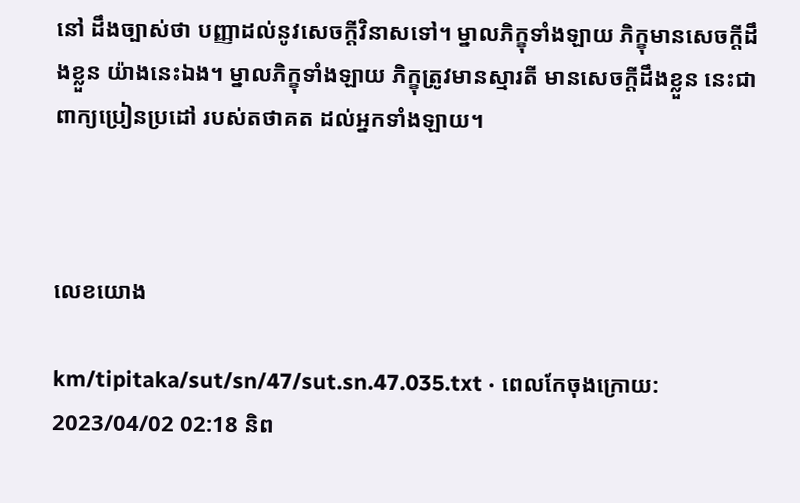នៅ ដឹងច្បាស់ថា បញ្ញាដល់នូវសេចក្តីវិនាសទៅ។ ម្នាលភិក្ខុទាំងឡាយ ភិក្ខុមានសេចក្តីដឹងខ្លួន យ៉ាងនេះឯង។ ម្នាលភិក្ខុទាំងឡាយ ភិក្ខុត្រូវមានស្មារតី មានសេចក្តីដឹងខ្លួន នេះជាពាក្យប្រៀនប្រដៅ របស់តថាគត ដល់អ្នកទាំងឡាយ។



លេខយោង

km/tipitaka/sut/sn/47/sut.sn.47.035.txt · ពេលកែចុងក្រោយ: 2023/04/02 02:18 និព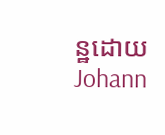ន្ឋដោយ Johann